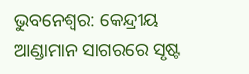ଭୁବନେଶ୍ବର: କେନ୍ଦ୍ରୀୟ ଆଣ୍ଡାମାନ ସାଗରରେ ସୃଷ୍ଟ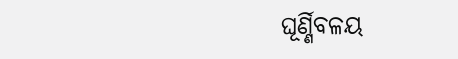ଘୂର୍ଣ୍ଣିବଳୟ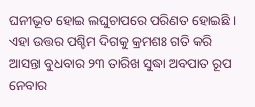ଘନୀଭୂତ ହୋଇ ଲଘୁଚାପରେ ପରିଣତ ହୋଇଛି । ଏହା ଉତ୍ତର ପଶ୍ଚିମ ଦିଗକୁ କ୍ରମଶଃ ଗତି କରି ଆସନ୍ତା ବୁଧବାର ୨୩ ତାରିଖ ସୁଦ୍ଧା ଅବପାତ ରୂପ ନେବାର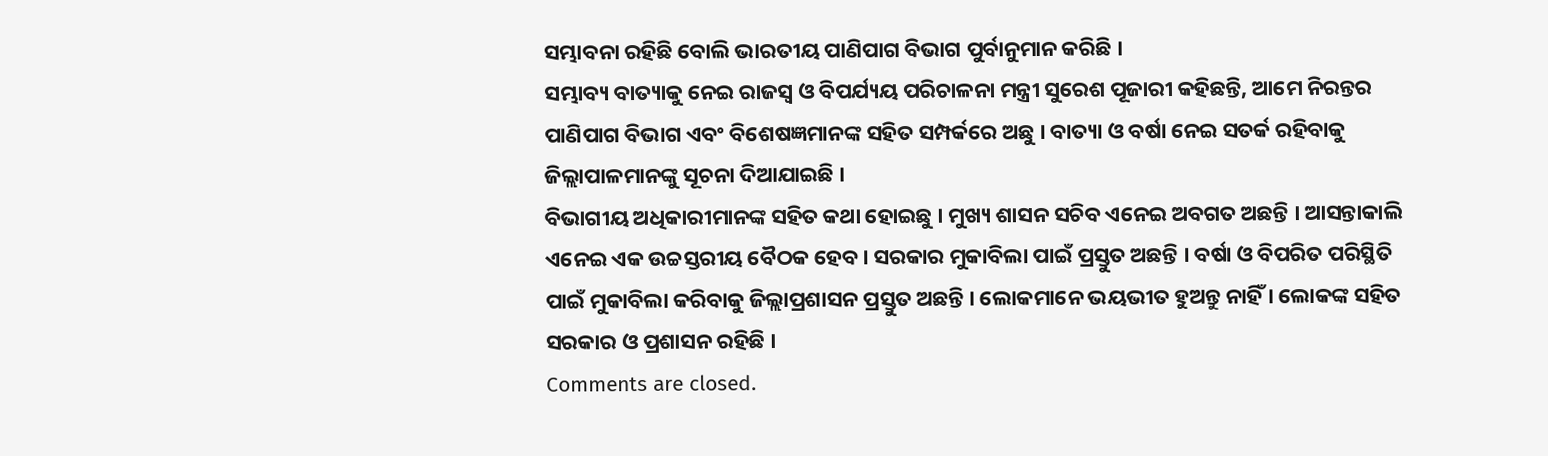ସମ୍ଭାବନା ରହିଛି ବୋଲି ଭାରତୀୟ ପାଣିପାଗ ବିଭାଗ ପୁର୍ବାନୁମାନ କରିଛି ।
ସମ୍ଭାବ୍ୟ ବାତ୍ୟାକୁ ନେଇ ରାଜସ୍ବ ଓ ବିପର୍ଯ୍ୟୟ ପରିଚାଳନା ମନ୍ତ୍ରୀ ସୁରେଶ ପୂଜାରୀ କହିଛନ୍ତି, ଆମେ ନିରନ୍ତର ପାଣିପାଗ ବିଭାଗ ଏବଂ ବିଶେଷଜ୍ଞମାନଙ୍କ ସହିତ ସମ୍ପର୍କରେ ଅଛୁ । ବାତ୍ୟା ଓ ବର୍ଷା ନେଇ ସତର୍କ ରହିବାକୁ ଜିଲ୍ଲାପାଳମାନଙ୍କୁ ସୂଚନା ଦିଆଯାଇଛି ।
ବିଭାଗୀୟ ଅଧିକାରୀମାନଙ୍କ ସହିତ କଥା ହୋଇଛୁ । ମୁଖ୍ୟ ଶାସନ ସଚିବ ଏନେଇ ଅବଗତ ଅଛନ୍ତି । ଆସନ୍ତାକାଲି ଏନେଇ ଏକ ଉଚ୍ଚସ୍ତରୀୟ ବୈଠକ ହେବ । ସରକାର ମୁକାବିଲା ପାଇଁ ପ୍ରସ୍ତୁତ ଅଛନ୍ତି । ବର୍ଷା ଓ ବିପରିତ ପରିସ୍ଥିତି ପାଇଁ ମୁକାବିଲା କରିବାକୁ ଜିଲ୍ଲାପ୍ରଶାସନ ପ୍ରସ୍ତୁତ ଅଛନ୍ତି । ଲୋକମାନେ ଭୟଭୀତ ହୁଅନ୍ତୁ ନାହିଁ । ଲୋକଙ୍କ ସହିତ ସରକାର ଓ ପ୍ରଶାସନ ରହିଛି ।
Comments are closed.